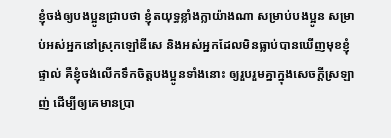ខ្ញុំចង់ឲ្យបងប្អូនជ្រាបថា ខ្ញុំតយុទ្ធខ្លាំងក្លាយ៉ាងណា សម្រាប់បងប្អូន សម្រាប់អស់អ្នកនៅស្រុកឡៅឌីសេ និងអស់អ្នកដែលមិនធ្លាប់បានឃើញមុខខ្ញុំផ្ទាល់ គឺខ្ញុំចង់លើកទឹកចិត្តបងប្អូនទាំងនោះ ឲ្យរួបរួមគ្នាក្នុងសេចក្ដីស្រឡាញ់ ដើម្បីឲ្យគេមានប្រា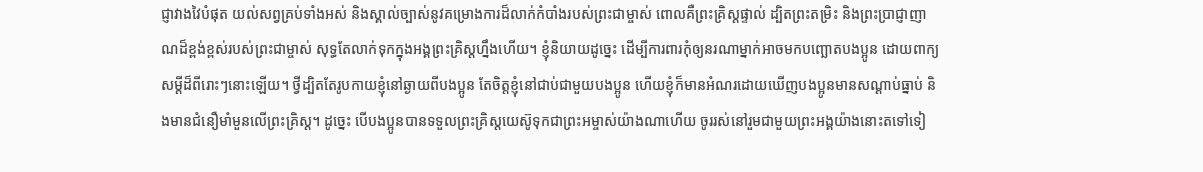ជ្ញាវាងវៃបំផុត យល់សព្វគ្រប់ទាំងអស់ និងស្គាល់ច្បាស់នូវគម្រោងការដ៏លាក់កំបាំងរបស់ព្រះជាម្ចាស់ ពោលគឺព្រះគ្រិស្តផ្ទាល់ ដ្បិតព្រះតម្រិះ និងព្រះប្រាជ្ញាញាណដ៏ខ្ពង់ខ្ពស់របស់ព្រះជាម្ចាស់ សុទ្ធតែលាក់ទុកក្នុងអង្គព្រះគ្រិស្តហ្នឹងហើយ។ ខ្ញុំនិយាយដូច្នេះ ដើម្បីការពារកុំឲ្យនរណាម្នាក់អាចមកបញ្ឆោតបងប្អូន ដោយពាក្យសម្ដីដ៏ពីរោះៗនោះឡើយ។ ថ្វីដ្បិតតែរូបកាយខ្ញុំនៅឆ្ងាយពីបងប្អូន តែចិត្តខ្ញុំនៅជាប់ជាមួយបងប្អូន ហើយខ្ញុំក៏មានអំណរដោយឃើញបងប្អូនមានសណ្ដាប់ធ្នាប់ និងមានជំនឿមាំមួនលើព្រះគ្រិស្ត។ ដូច្នេះ បើបងប្អូនបានទទួលព្រះគ្រិស្តយេស៊ូទុកជាព្រះអម្ចាស់យ៉ាងណាហើយ ចូររស់នៅរួមជាមួយព្រះអង្គយ៉ាងនោះតទៅទៀ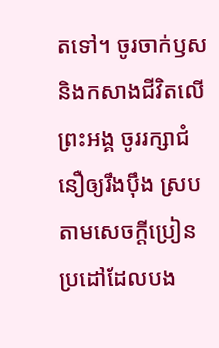តទៅ។ ចូរចាក់ឫស និងកសាងជីវិតលើព្រះអង្គ ចូររក្សាជំនឿឲ្យរឹងប៉ឹង ស្របតាមសេចក្ដីប្រៀនប្រដៅដែលបង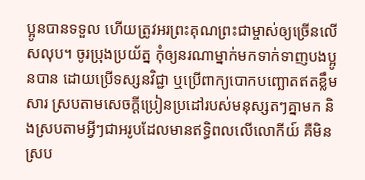ប្អូនបានទទួល ហើយត្រូវអរព្រះគុណព្រះជាម្ចាស់ឲ្យច្រើនលើសលុប។ ចូរប្រុងប្រយ័ត្ន កុំឲ្យនរណាម្នាក់មកទាក់ទាញបងប្អូនបាន ដោយប្រើទស្សនវិជ្ជា ឬប្រើពាក្យបោកបញ្ឆោតឥតខ្លឹមសារ ស្របតាមសេចក្ដីប្រៀនប្រដៅរបស់មនុស្សតៗគ្នាមក និងស្របតាមអ្វីៗជាអរូបដែលមានឥទ្ធិពលលើលោកីយ៍ គឺមិនស្រប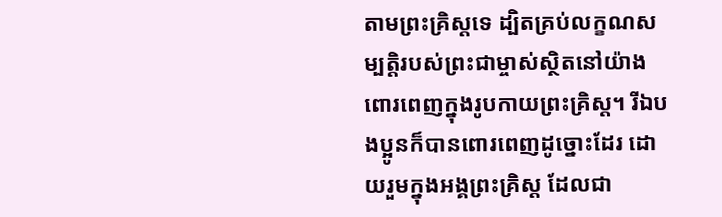តាមព្រះគ្រិស្តទេ ដ្បិតគ្រប់លក្ខណសម្បត្តិរបស់ព្រះជាម្ចាស់ស្ថិតនៅយ៉ាងពោរពេញក្នុងរូបកាយព្រះគ្រិស្ត។ រីឯបងប្អូនក៏បានពោរពេញដូច្នោះដែរ ដោយរួមក្នុងអង្គព្រះគ្រិស្ត ដែលជា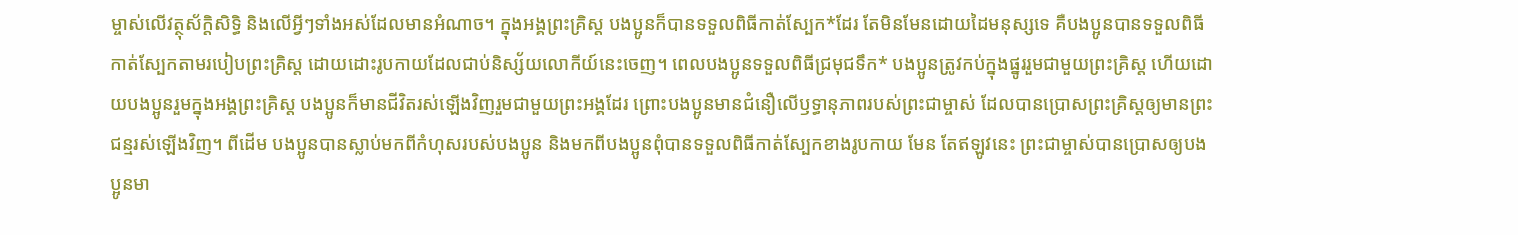ម្ចាស់លើវត្ថុស័ក្ដិសិទ្ធិ និងលើអ្វីៗទាំងអស់ដែលមានអំណាច។ ក្នុងអង្គព្រះគ្រិស្ត បងប្អូនក៏បានទទួលពិធីកាត់ស្បែក*ដែរ តែមិនមែនដោយដៃមនុស្សទេ គឺបងប្អូនបានទទួលពិធីកាត់ស្បែកតាមរបៀបព្រះគ្រិស្ត ដោយដោះរូបកាយដែលជាប់និស្ស័យលោកីយ៍នេះចេញ។ ពេលបងប្អូនទទួលពិធីជ្រមុជទឹក* បងប្អូនត្រូវកប់ក្នុងផ្នូររួមជាមួយព្រះគ្រិស្ត ហើយដោយបងប្អូនរួមក្នុងអង្គព្រះគ្រិស្ត បងប្អូនក៏មានជីវិតរស់ឡើងវិញរួមជាមួយព្រះអង្គដែរ ព្រោះបងប្អូនមានជំនឿលើឫទ្ធានុភាពរបស់ព្រះជាម្ចាស់ ដែលបានប្រោសព្រះគ្រិស្តឲ្យមានព្រះជន្មរស់ឡើងវិញ។ ពីដើម បងប្អូនបានស្លាប់មកពីកំហុសរបស់បងប្អូន និងមកពីបងប្អូនពុំបានទទួលពិធីកាត់ស្បែកខាងរូបកាយ មែន តែឥឡូវនេះ ព្រះជាម្ចាស់បានប្រោសឲ្យបងប្អូនមា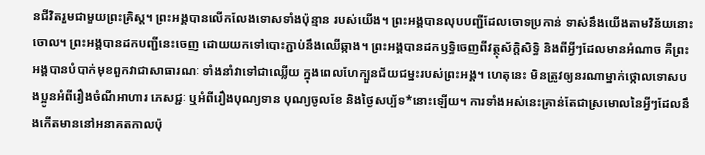នជីវិតរួមជាមួយព្រះគ្រិស្ត។ ព្រះអង្គបានលើកលែងទោសទាំងប៉ុន្មាន របស់យើង។ ព្រះអង្គបានលុបបញ្ជីដែលចោទប្រកាន់ ទាស់នឹងយើងតាមវិន័យនោះចោល។ ព្រះអង្គបានដកបញ្ជីនេះចេញ ដោយយកទៅបោះភ្ជាប់នឹងឈើឆ្កាង។ ព្រះអង្គបានដកឫទ្ធិចេញពីវត្ថុស័ក្ដិសិទ្ធិ និងពីអ្វីៗដែលមានអំណាច គឺព្រះអង្គបានបំបាក់មុខពួកវាជាសាធារណៈ ទាំងនាំវាទៅជាឈ្លើយ ក្នុងពេលហែក្បួនជ័យជម្នះរបស់ព្រះអង្គ។ ហេតុនេះ មិនត្រូវឲ្យនរណាម្នាក់ថ្កោលទោសបងប្អូនអំពីរឿងចំណីអាហារ ភេសជ្ជៈ ឬអំពីរឿងបុណ្យទាន បុណ្យចូលខែ និងថ្ងៃសប្ប័ទ*នោះឡើយ។ ការទាំងអស់នេះគ្រាន់តែជាស្រមោលនៃអ្វីៗដែលនឹងកើតមាននៅអនាគតកាលប៉ុ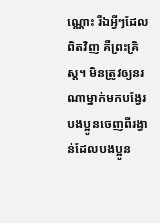ណ្ណោះ រីឯអ្វីៗដែលពិតវិញ គឺព្រះគ្រិស្ត។ មិនត្រូវឲ្យនរណាម្នាក់មកបង្វែរបងប្អូនចេញពីរង្វាន់ដែលបងប្អូន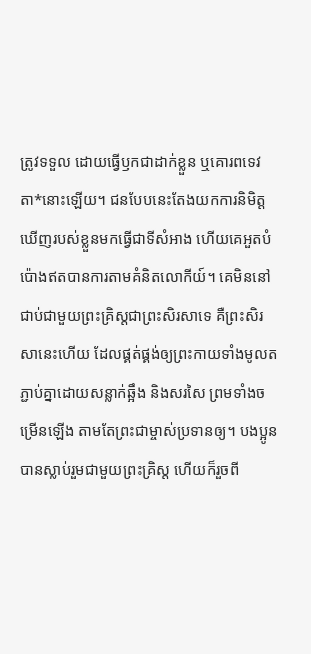ត្រូវទទួល ដោយធ្វើឫកជាដាក់ខ្លួន ឬគោរពទេវតា*នោះឡើយ។ ជនបែបនេះតែងយកការនិមិត្តឃើញរបស់ខ្លួនមកធ្វើជាទីសំអាង ហើយគេអួតបំប៉ោងឥតបានការតាមគំនិតលោកីយ៍។ គេមិននៅជាប់ជាមួយព្រះគ្រិស្តជាព្រះសិរសាទេ គឺព្រះសិរសានេះហើយ ដែលផ្គត់ផ្គង់ឲ្យព្រះកាយទាំងមូលតភ្ជាប់គ្នាដោយសន្លាក់ឆ្អឹង និងសរសៃ ព្រមទាំងចម្រើនឡើង តាមតែព្រះជាម្ចាស់ប្រទានឲ្យ។ បងប្អូនបានស្លាប់រួមជាមួយព្រះគ្រិស្ត ហើយក៏រួចពី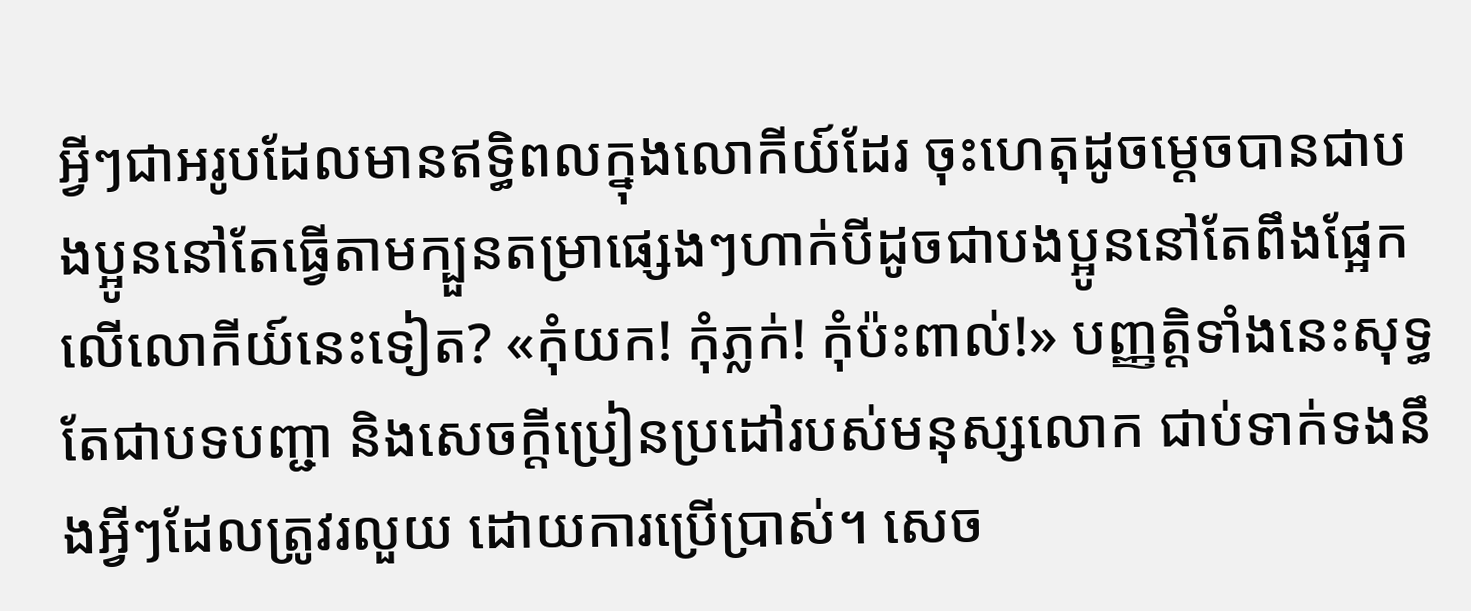អ្វីៗជាអរូបដែលមានឥទ្ធិពលក្នុងលោកីយ៍ដែរ ចុះហេតុដូចម្ដេចបានជាបងប្អូននៅតែធ្វើតាមក្បួនតម្រាផ្សេងៗហាក់បីដូចជាបងប្អូននៅតែពឹងផ្អែកលើលោកីយ៍នេះទៀត? «កុំយក! កុំភ្លក់! កុំប៉ះពាល់!» បញ្ញត្តិទាំងនេះសុទ្ធតែជាបទបញ្ជា និងសេចក្ដីប្រៀនប្រដៅរបស់មនុស្សលោក ជាប់ទាក់ទងនឹងអ្វីៗដែលត្រូវរលួយ ដោយការប្រើប្រាស់។ សេច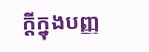ក្ដីក្នុងបញ្ញ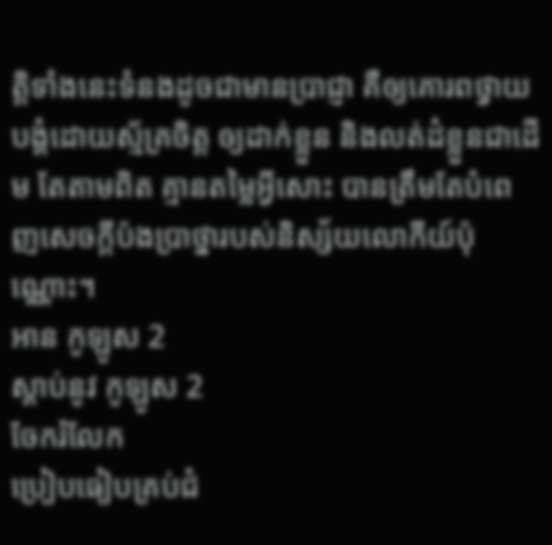ត្តិទាំងនេះទំនងដូចជាមានប្រាជ្ញា គឺឲ្យគោរពថ្វាយបង្គំដោយស្ម័គ្រចិត្ត ឲ្យដាក់ខ្លួន និងលត់ដំខ្លួនជាដើម តែតាមពិត គ្មានតម្លៃអ្វីសោះ បានត្រឹមតែបំពេញសេចក្ដីប៉ងប្រាថ្នារបស់និស្ស័យលោកីយ៍ប៉ុណ្ណោះ។
អាន កូឡូស 2
ស្ដាប់នូវ កូឡូស 2
ចែករំលែក
ប្រៀបធៀបគ្រប់ជំ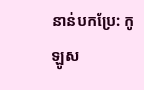នាន់បកប្រែ: កូឡូស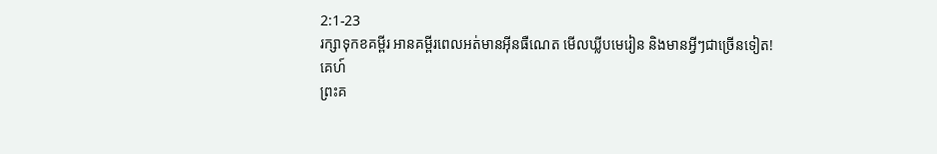2:1-23
រក្សាទុកខគម្ពីរ អានគម្ពីរពេលអត់មានអ៊ីនធឺណេត មើលឃ្លីបមេរៀន និងមានអ្វីៗជាច្រើនទៀត!
គេហ៍
ព្រះគ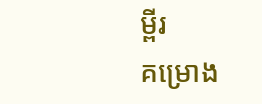ម្ពីរ
គម្រោង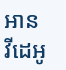អាន
វីដេអូ